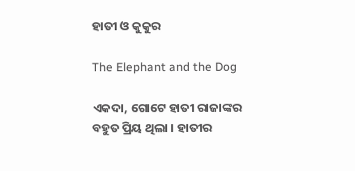ହାତୀ ଓ କୁକୁର

The Elephant and the Dog

ଏକଦା, ଗୋଟେ ହାତୀ ରାଜାଙ୍କର ବହୁତ ପ୍ରିୟ ଥିଲା । ହାତୀର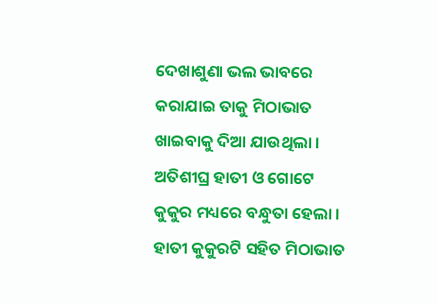ଦେଖାଶୁଣା ଭଲ ଭାବରେ କରାଯାଇ ତାକୁ ମିଠାଭାତ ଖାଇବାକୁ ଦିଆ ଯାଉଥିଲା । ଅତିଶୀଘ୍ର ହାତୀ ଓ ଗୋଟେ କୁକୁର ମଧ୍ୟରେ ବନ୍ଧୁତା ହେଲା । ହାତୀ କୁକୁରଟି ସହିତ ମିଠାଭାତ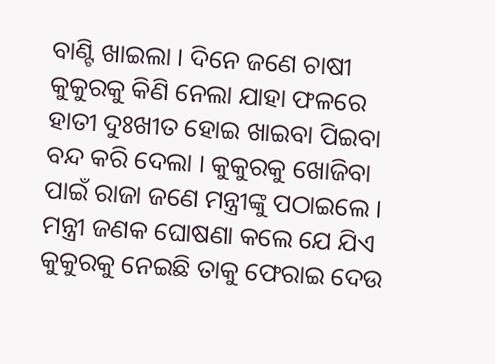ବାଣ୍ଟି ଖାଇଲା । ଦିନେ ଜଣେ ଚାଷୀ କୁକୁରକୁ କିଣି ନେଲା ଯାହା ଫଳରେ ହାତୀ ଦୁଃଖୀତ ହୋଇ ଖାଇବା ପିଇବା ବନ୍ଦ କରି ଦେଲା । କୁକୁରକୁ ଖୋଜିବା ପାଇଁ ରାଜା ଜଣେ ମନ୍ତ୍ରୀଙ୍କୁ ପଠାଇଲେ । ମନ୍ତ୍ରୀ ଜଣକ ଘୋଷଣା କଲେ ଯେ ଯିଏ କୁକୁରକୁ ନେଇଛି ତାକୁ ଫେରାଇ ଦେଉ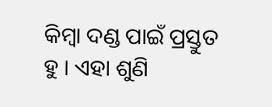କିମ୍ବା ଦଣ୍ଡ ପାଇଁ ପ୍ରସ୍ତୁତ ହୁ । ଏହା ଶୁଣି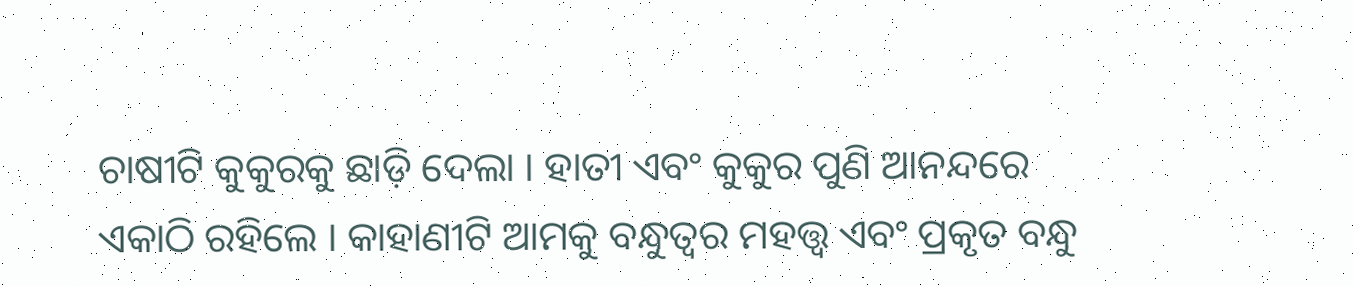ଚାଷୀଟି କୁକୁରକୁ ଛାଡ଼ି ଦେଲା । ହାତୀ ଏବଂ କୁକୁର ପୁଣି ଆନନ୍ଦରେ ଏକାଠି ରହିଲେ । କାହାଣୀଟି ଆମକୁ ବନ୍ଧୁତ୍ୱର ମହତ୍ତ୍ୱ ଏବଂ ପ୍ରକୃତ ବନ୍ଧୁ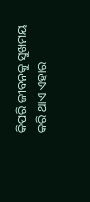କିପରି ଜୀବନକୁ ସୁଖମୟ କରି ଥାଏ ଏହାର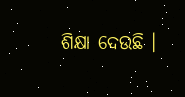ଶିକ୍ଷା ଦେଉଛି ।